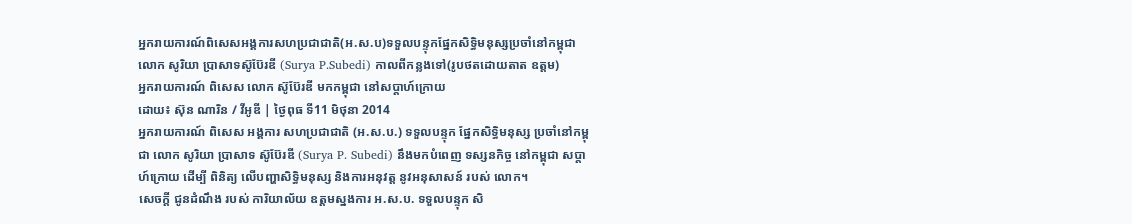អ្នករាយការណ៍ពិសេសអង្គការសហប្រជាជាតិ(អ.ស.ប)ទទួលបន្ទុកផ្នែកសិទ្ធិមនុស្សប្រចាំនៅកម្ពុជា លោក សូរិយា ប្រាសាទស៊ូប៊ែរឌី (Surya P.Subedi) កាលពីកន្លងទៅ(រូបថតដោយតាត ឧត្តម)
អ្នករាយការណ៍ ពិសេស លោក ស៊ូប៊ែរឌី មកកម្ពុជា នៅសប្តាហ៍ក្រោយ
ដោយ៖ ស៊ុន ណារិន / វីអូឌី | ថ្ងៃពុធ ទី11 មិថុនា 2014
អ្នករាយការណ៍ ពិសេស អង្គការ សហប្រជាជាតិ (អ.ស.ប.) ទទួលបន្ទុក ផ្នែកសិទ្ធិមនុស្ស ប្រចាំនៅកម្ពុជា លោក សូរិយា ប្រាសាទ ស៊ូប៊ែរឌី (Surya P. Subedi) នឹងមកបំពេញ ទស្សនកិច្ច នៅកម្ពុជា សប្តាហ៍ក្រោយ ដើម្បី ពិនិត្យ លើបញ្ហាសិទ្ធិមនុស្ស និងការអនុវត្ត នូវអនុសាសន៍ របស់ លោក។
សេចក្តី ជូនដំណឹង របស់ ការិយាល័យ ឧត្តមស្នងការ អ.ស.ប. ទទួលបន្ទុក សិ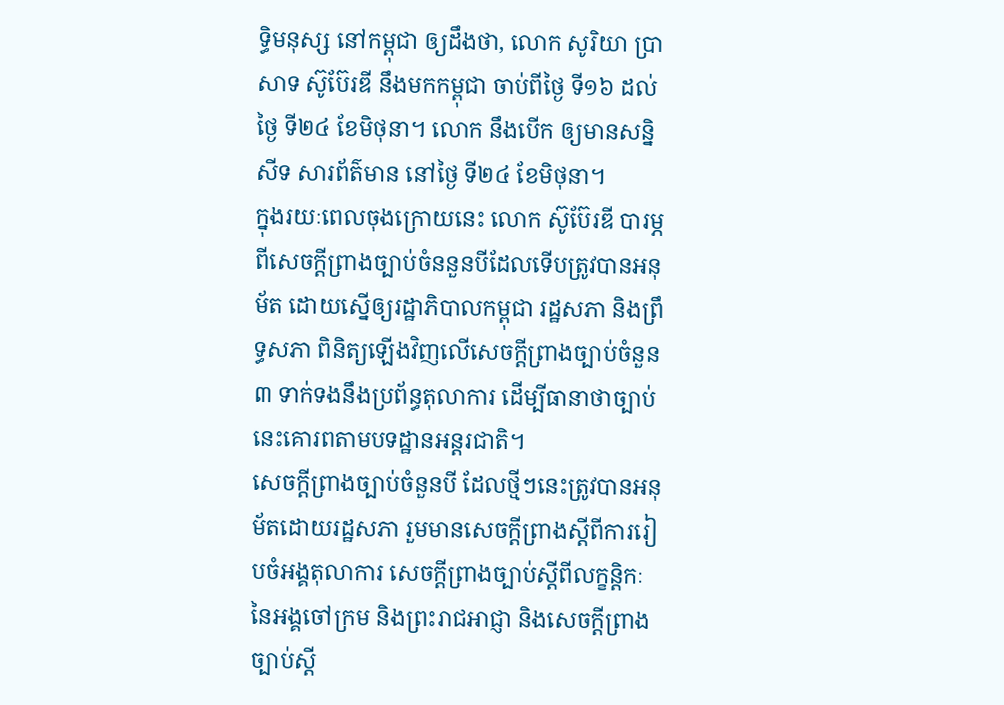ទ្ធិមនុស្ស នៅកម្ពុជា ឲ្យដឹងថា, លោក សូរិយា ប្រាសាទ ស៊ូប៊ែរឌី នឹងមកកម្ពុជា ចាប់ពីថ្ងៃ ទី១៦ ដល់ថ្ងៃ ទី២៤ ខែមិថុនា។ លោក នឹងបើក ឲ្យមានសន្និសីទ សារព័ត៌មាន នៅថ្ងៃ ទី២៤ ខែមិថុនា។
ក្នុងរយៈពេលចុងក្រោយនេះ លោក ស៊ូប៊ែរឌី បារម្ភពីសេចក្តីព្រាងច្បាប់ចំននួនបីដែលទើបត្រូវបានអនុម័ត ដោយស្នើឲ្យរដ្ឋាភិបាលកម្ពុជា រដ្ឋសភា និងព្រឹទ្ធសភា ពិនិត្យឡើងវិញលើសេចក្តីព្រាងច្បាប់ចំនួន៣ ទាក់ទងនឹងប្រព័ន្ធតុលាការ ដើម្បីធានាថាច្បាប់នេះគោរពតាមបទដ្ឋានអន្តរជាតិ។
សេចក្តីព្រាងច្បាប់ចំនួនបី ដែលថ្មីៗនេះត្រូវបានអនុម័តដោយរដ្ឋសភា រួមមានសេចក្តីព្រាងស្តីពីការរៀបចំអង្គតុលាការ សេចក្តីព្រាងច្បាប់ស្តីពីលក្ខន្តិកៈនៃអង្គចៅក្រម និងព្រះរាជអាជ្ញា និងសេចក្តីព្រាងច្បាប់ស្តី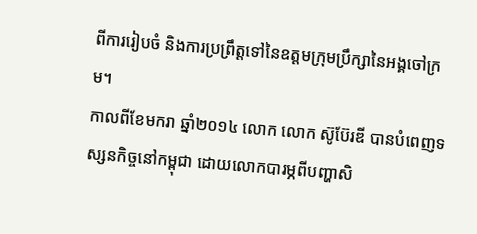ពីការរៀបចំ និងការប្រព្រឹត្តទៅនៃឧត្តមក្រុមប្រឹក្សានៃអង្គចៅក្រម។
កាលពីខែមករា ឆ្នាំ២០១៤ លោក លោក ស៊ូប៊ែរឌី បានបំពេញទស្សនកិច្ចនៅកម្ពុជា ដោយលោកបារម្ភពីបញ្ហាសិ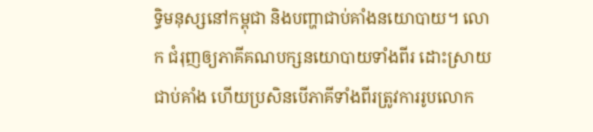ទ្ធិមនុស្សនៅកម្ពុជា និងបញ្ហាជាប់គាំងនយោបាយ។ លោក ជំរុញឲ្យភាគីគណបក្សនយោបាយទាំងពីរ ដោះស្រាយជាប់គាំង ហើយប្រសិនបើភាគីទាំងពីរត្រូវការរូបលោក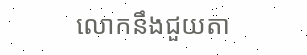លោកនឹងជួយតា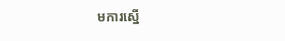មការស្នើ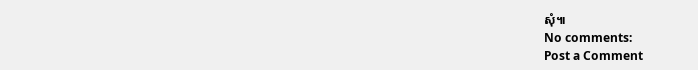សុំ៕
No comments:
Post a Comment